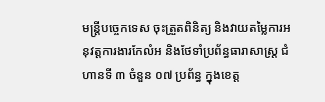មន្ត្រីបច្ចេកទេស ចុះត្រួតពិនិត្យ និងវាយតម្លៃការអនុវត្តការងារកែលំអ និងថែទាំប្រព័ន្ធធារាសាស្ត្រ ជំហានទី ៣ ចំនួន ០៧ ប្រព័ន្ធ ក្នុងខេត្ត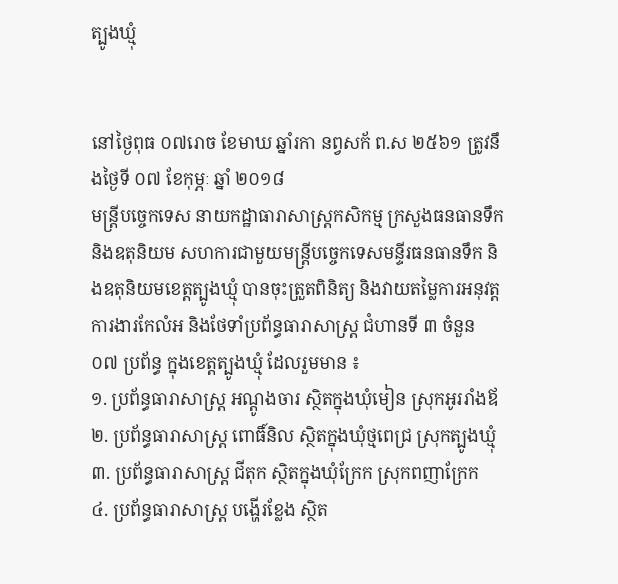ត្បូងឃ្មុំ


នៅថ្ងៃពុធ ០៧រោច ខែមាឃ ឆ្នាំរកា នព្វសក័ ព.ស ២៥៦១ ត្រូវនឹងថ្ងៃទី ០៧ ខែកុម្ភៈ ឆ្នាំ ២០១៨
មន្ត្រីបច្ចេកទេស នាយកដ្ឋាធារាសាស្ត្រកសិកម្ម ក្រសួងធនធានទឹក និងឧតុនិយម សហការជាមួយមន្ត្រីបច្ចេកទេសមន្ទីរធនធានទឹក និងឧតុនិយមខេត្តត្បូងឃ្មុំ បានចុះត្រួតពិនិត្យ និងវាយតម្លៃការអនុវត្តការងារកែលំអ និងថែទាំប្រព័ន្ធធារាសាស្ត្រ ជំហានទី ៣ ចំនួន ០៧ ប្រព័ន្ធ ក្នុងខេត្តត្បូងឃ្មុំ ដែលរួមមាន ៖
១. ប្រព័ន្ធធារាសាស្ត្រ អណ្តូងចារ ស្ថិតក្នុងឃុំមៀន ស្រុកអូររាំងឪ
២. ប្រព័ន្ធធារាសាស្ត្រ ពោធិ៍និល ស្ថិតក្នុងឃុំថ្មពេជ្រ ស្រុកត្បូងឃ្មុំ
៣. ប្រព័ន្ធធារាសាស្ត្រ ជីតុក ស្ថិតក្នុងឃុំក្រែក ស្រុកពញាក្រែក
៤. ប្រព័ន្ធធារាសាស្ត្រ បង្ហើរខ្លែង ស្ថិត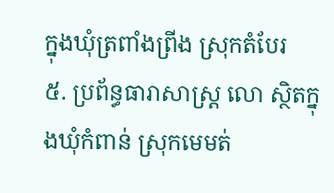ក្នុងឃុំត្រពាំងព្រីង ស្រុកតំបែរ
៥. ប្រព័ន្ធធារាសាស្ត្រ លោ ស្ថិតក្នុងឃុំកំពាន់ ស្រុកមេមត់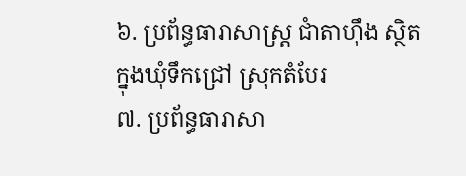៦. ប្រព័ន្ធធារាសាស្ត្រ ជាំតាហុឹង ស្ថិតក្នុងឃុំទឹកជ្រៅ ស្រុកតំបែរ
៧. ប្រព័ន្ធធារាសា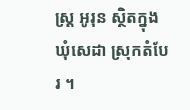ស្ត្រ អូរុន ស្ថិតក្នុងឃុំសេដា ស្រុកតំបែរ ។